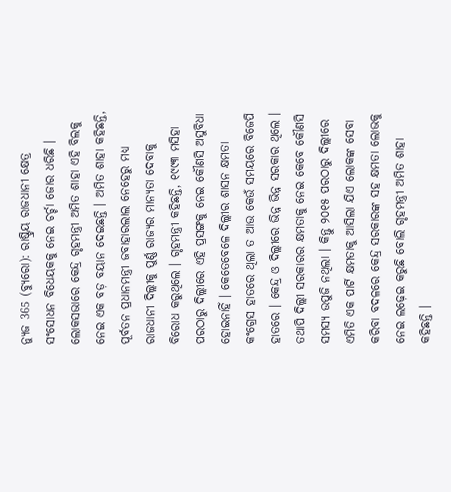ନ୍ୟୁଜ 365 (ବ୍ୟୁରୋ): ରାଷ୍ଟ୍ରିୟ ରାଜଧାନୀ କ୍ଷେତ୍ର ସଂସୋଧନ ବିଧେୟକକୁ ନେଇ ଚର୍ଚ୍ଚା ଜୋର ଧରିଛି । ଲୋକସଭାରେ କେନ୍ଦ୍ର ଗୃହମନ୍ତ୍ରୀ ଅମିତ ଶାହା ଏହି ବିଲକୁ ନେଇ ଏକ ବଡ଼ ବୟାନ ଦେଇଛନ୍ତି । ଅମିତ ଶାହା କହିଛନ୍ତି, ପୂର୍ବତନ ପ୍ରଧାନମନ୍ତ୍ରୀ ଜବାହାରଲାଲ ନେହେରୁ ମଧ୍ୟ ରାଜଧାନୀ ଦିଲ୍ଲୀକୁ ପୁର୍ଣ୍ଣ ରାଜ୍ୟର ମାନ୍ୟତା ଦେବାକୁ ବିରୋଧ କରୁଥିଲେ । ଗୃହମନ୍ତ୍ରୀ କହିଛନ୍ତି, ୧୯୯୩ ମସିହା ପରଠାରୁ ଦିଲ୍ଲୀରେ ଏହି ପ୍ରସଙ୍ଗକୁ ନେଇ କୌଣସି ଅସୁବିଧା ହୋଇନାହିଁ । କେତେବେଳେ ଦିଲ୍ଲୀର ଶାସନ କ୍ଷମତା କଂଗ୍ରେସ ହାତରେ ଥିଲା ତ ଆଉ କେଉଁ ସମୟରେ ବିଜେପି ହାତରେ । କେନ୍ଦ୍ର ଓ ଦିଲ୍ଲୀରେ ଭିନ୍ନ ଭିନ୍ନ ସରକାର ଥିଲେ । ତଥାପି ଦିଲ୍ଲୀ ସରକାରର କ୍ଷମତାକୁ ନେଇ କେବେ କୌଣସି ସମସ୍ୟ ଉପୁଜି ନଥିଲା । କିନ୍ତୁ ୨୦୧୫ ପରଠାରୁ ଦିଲ୍ଲୀରେ ଏମିତି ଏକ ପାର୍ଟି କ୍ଷମତାକୁ ଆସିଲା ଯିଏ ଲୋକଙ୍କ ସେବା କରିବା ବଦଳରେ କେନ୍ଦ୍ର ସରକାରଙ୍କ ସହ କ୍ଷମତା ଲୋଭକୁ ନେଇ ଲଢ଼େଇ କରୁଛି ବୋଲି ଗୃହମନ୍ତ୍ରୀ ଅମିତ ଶାହା କହିଛନ୍ତି ।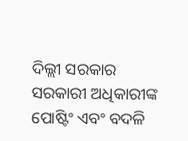ଦିଲ୍ଲୀ ସରକାର ସରକାରୀ ଅଧିକାରୀଙ୍କ ପୋଷ୍ଟିଂ ଏବଂ ବଦଳି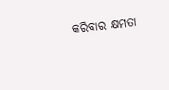କରିବାର କ୍ଷମତା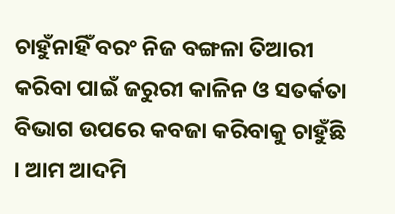ଚାହୁଁନାହିଁ ବରଂ ନିଜ ବଙ୍ଗଳା ତିଆରୀ କରିବା ପାଇଁ ଜରୁରୀ କାଳିନ ଓ ସତର୍କତା ବିଭାଗ ଉପରେ କବଜା କରିବାକୁ ଚାହୁଁଛି । ଆମ ଆଦମି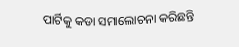ପାର୍ଟିକୁ କଡା ସମାଲୋଚନା କରିଛନ୍ତି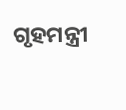ଗୃହମନ୍ତ୍ରୀ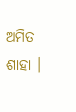ଅମିତ ଶାହା ।